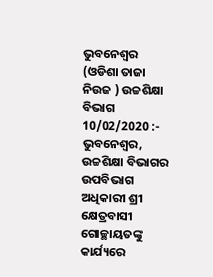ଭୁବନେଶ୍ୱର (ଓଡିଶା ତାଜା ନିଉଜ ) ଉଚ୍ଚଶିକ୍ଷା ବିଭାଗ 10/02/2020 :- ଭୁବନେଶ୍ୱର, ଉଚ୍ଚଶିକ୍ଷା ବିଭାଗର ଉପବିଭାଗ ଅଧିକାରୀ ଶ୍ରୀ କ୍ଷେତ୍ରବାସୀ ଗୋଚ୍ଛାୟତଙ୍କୁ କାର୍ଯ୍ୟରେ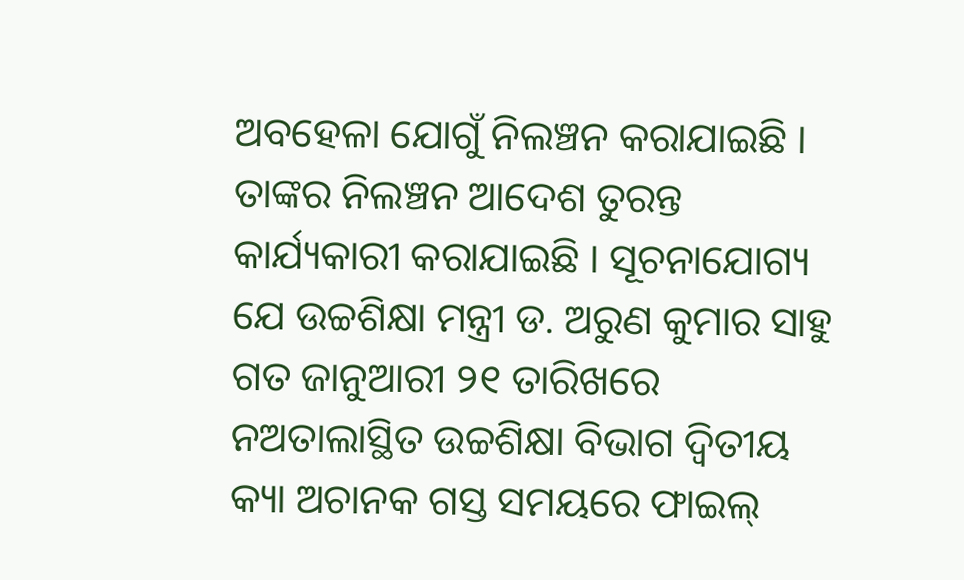ଅବହେଳା ଯୋଗୁଁ ନିଲଞ୍ଚନ କରାଯାଇଛି । ତାଙ୍କର ନିଲଞ୍ଚନ ଆଦେଶ ତୁରନ୍ତ କାର୍ଯ୍ୟକାରୀ କରାଯାଇଛି । ସୂଚନାଯୋଗ୍ୟ ଯେ ଉଚ୍ଚଶିକ୍ଷା ମନ୍ତ୍ରୀ ଡ. ଅରୁଣ କୁମାର ସାହୁ ଗତ ଜାନୁଆରୀ ୨୧ ତାରିଖରେ ନଅତାଲାସ୍ଥିତ ଉଚ୍ଚଶିକ୍ଷା ବିଭାଗ ଦ୍ୱିତୀୟ କ୍ୟା ଅଚାନକ ଗସ୍ତ ସମୟରେ ଫାଇଲ୍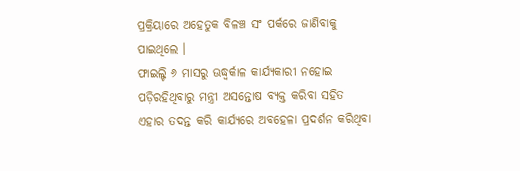ପ୍ରକ୍ରିୟାରେ ଅହେତୁକ ବିଳଞ୍ଚ ସଂ ପର୍କରେ ଜାଣିବାକୁ ପାଇଥିଲେ ।
ଫାଇଲ୍ଟି ୬ ମାସରୁ ଊଦ୍ଧ୍ୱର୍କାଳ କାର୍ଯ୍ୟକାରୀ ନହୋଇ ପଡ଼ିରହିଥିବାରୁ ମନ୍ତ୍ରୀ ଅସନ୍ତୋଷ ବ୍ୟକ୍ତ କରିବା ସହିତ ଏହାର ତଦନ୍ତ କରି କାର୍ଯ୍ୟରେ ଅବହେଳା ପ୍ରଦର୍ଶନ କରିଥିବା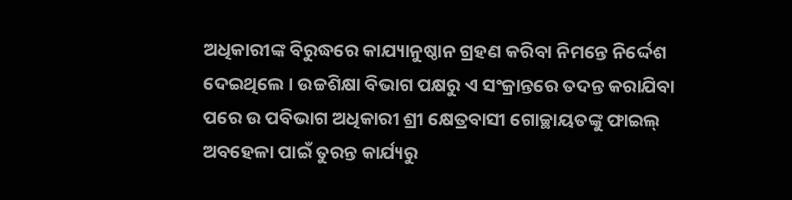ଅଧିକାରୀଙ୍କ ବିରୁଦ୍ଧରେ କାଯ୍ୟାନୁଷ୍ଠାନ ଗ୍ରହଣ କରିବା ନିମନ୍ତେ ନିର୍ଦ୍ଦେଶ ଦେଇଥିଲେ । ଉଚ୍ଚଶିକ୍ଷା ବିଭାଗ ପକ୍ଷରୁ ଏ ସଂକ୍ରାନ୍ତରେ ତଦନ୍ତ କରାଯିବା ପରେ ଉ ପବିଭାଗ ଅଧିକାରୀ ଶ୍ରୀ କ୍ଷେତ୍ରବାସୀ ଗୋଚ୍ଛାୟତଙ୍କୁ ଫାଇଲ୍ ଅବହେଳା ପାଇଁ ତୁରନ୍ତ କାର୍ଯ୍ୟରୁ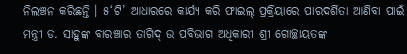ନିଲଞ୍ଚନ କରିଛନ୍ତି । ୫‘ଟି’ ଆଧାରରେ କାର୍ଯ୍ୟ କରି ଫାଇଲ୍ ପ୍ରକ୍ରିୟାରେ ପାରଦର୍ଶିତା ଆଣିବା ପାଇଁ ମନ୍ତ୍ରୀ ଡ. ସାହୁଙ୍କ ବାରଞ୍ଚାର ତାଗିଦ୍ ଉ ପବିଭାଗ ଅଧିକାରୀ ଶ୍ରୀ ଗୋଚ୍ଛାୟତଙ୍କ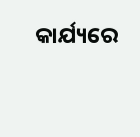କାର୍ଯ୍ୟରେ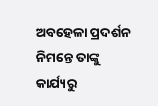ଅବହେଳା ପ୍ରଦର୍ଶନ ନିମନ୍ତେ ତାଙ୍କୁ କାର୍ଯ୍ୟରୁ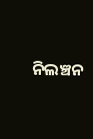ନିଲଞ୍ଚନ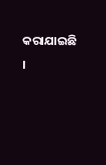କରାଯାଇଛି ।